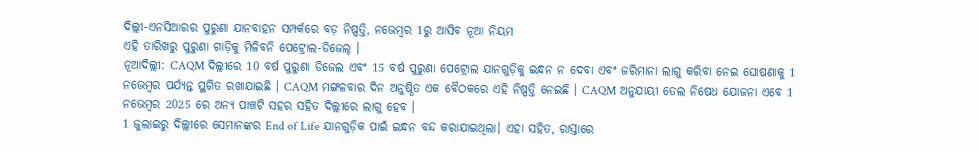ଦିଲ୍ଲୀ-ଏନସିଆରର ପୁରୁଣା ଯାନବାହନ ସମ୍ପର୍କରେ ବଡ଼ ନିଷ୍ପତ୍ତି, ନଭେମ୍ବର 1ରୁ ଆସିବ ନୂଆ ନିୟମ
ଏହି ତାରିଖରୁ ପୁରୁଣା ଗାଡ଼ିକୁ ମିଳିବନି ପେଟ୍ରୋଲ-ଡିଜେଲ୍ ।
ନୂଆଦିଲ୍ଲୀ: CAQM ଦିଲ୍ଲୀରେ 10 ବର୍ଷ ପୁରୁଣା ଡିଜେଲ ଏବଂ 15 ବର୍ଷ ପୁରୁଣା ପେଟ୍ରୋଲ ଯାନଗୁଡ଼ିକୁ ଇନ୍ଧନ ନ ଦେବା ଏବଂ ଜରିମାନା ଲାଗୁ କରିବା ନେଇ ଘୋଷଣାକୁ 1 ନଭେମ୍ବର ପର୍ଯ୍ୟନ୍ତ ସ୍ଥଗିତ ରଖାଯାଇଛି । CAQM ମଙ୍ଗଳବାର ଦିନ ଅନୁଷ୍ଠିତ ଏକ ବୈଠକରେ ଏହି ନିଷ୍ପତ୍ତି ନେଇଛି । CAQM ଅନୁଯାୟୀ ତେଲ ନିଷେଧ ଯୋଜନା ଏବେ 1 ନଭେମ୍ବର 2025 ରେ ଅନ୍ୟ ପାଞ୍ଚଟି ସହର ସହିତ ଦିଲ୍ଲୀରେ ଲାଗୁ ହେବ ।
1 ଜୁଲାଇରୁ ଦିଲ୍ଲୀରେ ସେମାନଙ୍କର End of Life ଯାନଗୁଡ଼ିକ ପାଇଁ ଇନ୍ଧନ ବନ୍ଦ କରାଯାଇଥିଲା। ଏହା ସହିତ, ରାସ୍ତାରେ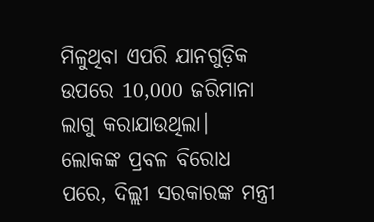ମିଳୁଥିବା ଏପରି ଯାନଗୁଡ଼ିକ ଉପରେ 10,000 ଜରିମାନା ଲାଗୁ କରାଯାଉଥିଲା।
ଲୋକଙ୍କ ପ୍ରବଳ ବିରୋଧ ପରେ, ଦିଲ୍ଲୀ ସରକାରଙ୍କ ମନ୍ତ୍ରୀ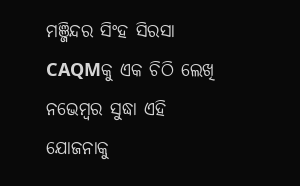ମଞ୍ଜିନ୍ଦର ସିଂହ ସିରସା CAQMକୁ ଏକ ଚିଠି ଲେଖି ନଭେମ୍ବର ସୁଦ୍ଧା ଏହି ଯୋଜନାକୁ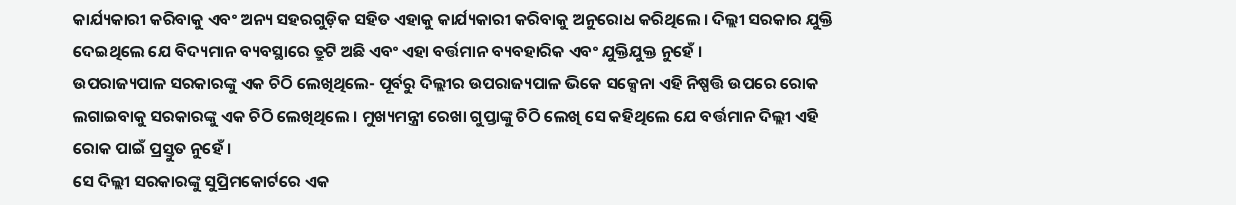କାର୍ଯ୍ୟକାରୀ କରିବାକୁ ଏବଂ ଅନ୍ୟ ସହରଗୁଡ଼ିକ ସହିତ ଏହାକୁ କାର୍ଯ୍ୟକାରୀ କରିବାକୁ ଅନୁରୋଧ କରିଥିଲେ । ଦିଲ୍ଲୀ ସରକାର ଯୁକ୍ତି ଦେଇଥିଲେ ଯେ ବିଦ୍ୟମାନ ବ୍ୟବସ୍ଥାରେ ତ୍ରୁଟି ଅଛି ଏବଂ ଏହା ବର୍ତ୍ତମାନ ବ୍ୟବହାରିକ ଏବଂ ଯୁକ୍ତିଯୁକ୍ତ ନୁହେଁ ।
ଉପରାଜ୍ୟପାଳ ସରକାରଙ୍କୁ ଏକ ଚିଠି ଲେଖିଥିଲେ- ପୂର୍ବରୁ ଦିଲ୍ଲୀର ଉପରାଜ୍ୟପାଳ ଭିକେ ସକ୍ସେନା ଏହି ନିଷ୍ପତ୍ତି ଉପରେ ରୋକ ଲଗାଇବାକୁ ସରକାରଙ୍କୁ ଏକ ଚିଠି ଲେଖିଥିଲେ । ମୁଖ୍ୟମନ୍ତ୍ରୀ ରେଖା ଗୁପ୍ତାଙ୍କୁ ଚିଠି ଲେଖି ସେ କହିଥିଲେ ଯେ ବର୍ତ୍ତମାନ ଦିଲ୍ଲୀ ଏହି ରୋକ ପାଇଁ ପ୍ରସ୍ତୁତ ନୁହେଁ ।
ସେ ଦିଲ୍ଲୀ ସରକାରଙ୍କୁ ସୁପ୍ରିମକୋର୍ଟରେ ଏକ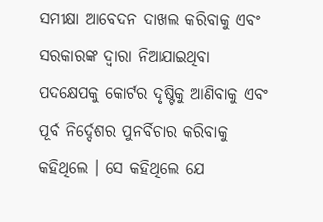ସମୀକ୍ଷା ଆବେଦନ ଦାଖଲ କରିବାକୁ ଏବଂ ସରକାରଙ୍କ ଦ୍ୱାରା ନିଆଯାଇଥିବା ପଦକ୍ଷେପକୁ କୋର୍ଟର ଦୃଷ୍ଟିକୁ ଆଣିବାକୁ ଏବଂ ପୂର୍ବ ନିର୍ଦ୍ଦେଶର ପୁନର୍ବିଚାର କରିବାକୁ କହିଥିଲେ । ସେ କହିଥିଲେ ଯେ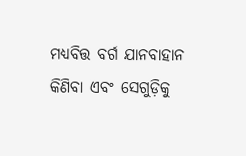ମଧ୍ୟବିତ୍ତ ବର୍ଗ ଯାନବାହାନ କିଣିବା ଏବଂ ସେଗୁଡ଼ିକୁ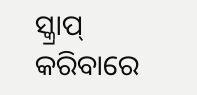ସ୍କ୍ରାପ୍ କରିବାରେ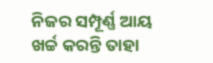ନିଜର ସମ୍ପୂର୍ଣ୍ଣ ଆୟ ଖର୍ଚ୍ଚ କରନ୍ତି ତାହା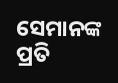ସେମାନଙ୍କ ପ୍ରତି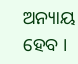ଅନ୍ୟାୟ ହେବ ।